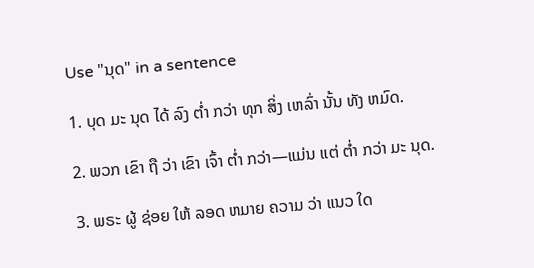Use "ນຸດ" in a sentence

1. ບຸດ ມະ ນຸດ ໄດ້ ລົງ ຕ່ຳ ກວ່າ ທຸກ ສິ່ງ ເຫລົ່າ ນັ້ນ ທັງ ຫມົດ.

2. ພວກ ເຂົາ ຖື ວ່າ ເຂົາ ເຈົ້າ ຕ່ຳ ກວ່າ—ແມ່ນ ແຕ່ ຕ່ຳ ກວ່າ ມະ ນຸດ.

3. ພຣະ ຜູ້ ຊ່ອຍ ໃຫ້ ລອດ ຫມາຍ ຄວາມ ວ່າ ແນວ ໃດ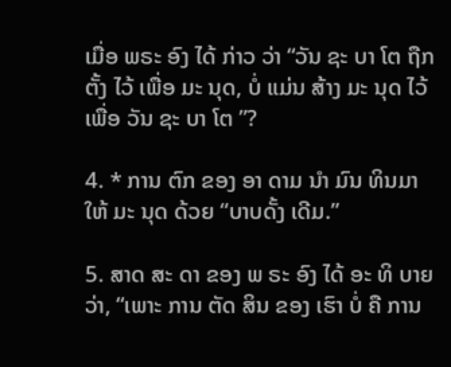ເມື່ອ ພຣະ ອົງ ໄດ້ ກ່າວ ວ່າ “ວັນ ຊະ ບາ ໂຕ ຖືກ ຕັ້ງ ໄວ້ ເພື່ອ ມະ ນຸດ, ບໍ່ ແມ່ນ ສ້າງ ມະ ນຸດ ໄວ້ ເພື່ອ ວັນ ຊະ ບາ ໂຕ ”?

4. * ການ ຕົກ ຂອງ ອາ ດາມ ນໍາ ມົນ ທິນມາ ໃຫ້ ມະ ນຸດ ດ້ວຍ “ບາບດັ້ງ ເດີມ.”

5. ສາດ ສະ ດາ ຂອງ ພ ຣະ ອົງ ໄດ້ ອະ ທິ ບາຍ ວ່າ, “ເພາະ ການ ຕັດ ສິນ ຂອງ ເຮົາ ບໍ່ ຄື ການ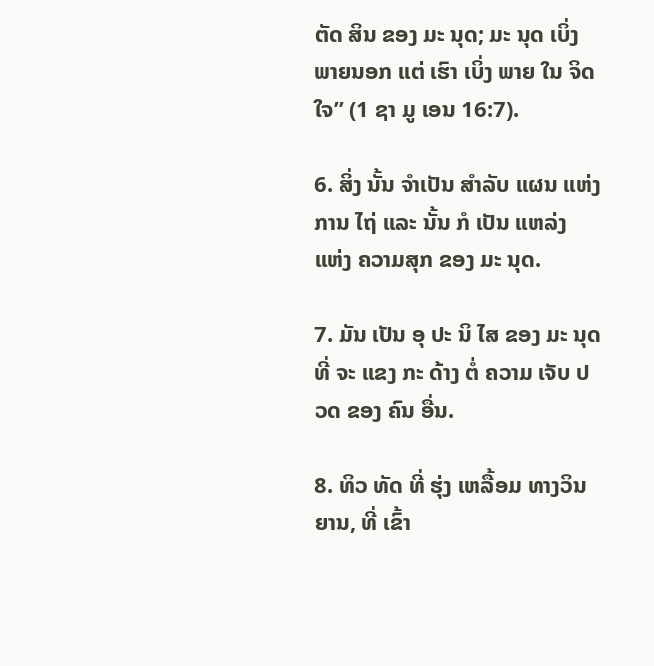ຕັດ ສິນ ຂອງ ມະ ນຸດ; ມະ ນຸດ ເບິ່ງ ພາຍນອກ ແຕ່ ເຮົາ ເບິ່ງ ພາຍ ໃນ ຈິດ ໃຈ” (1 ຊາ ມູ ເອນ 16:7).

6. ສິ່ງ ນັ້ນ ຈໍາເປັນ ສໍາລັບ ແຜນ ແຫ່ງ ການ ໄຖ່ ແລະ ນັ້ນ ກໍ ເປັນ ແຫລ່ງ ແຫ່ງ ຄວາມສຸກ ຂອງ ມະ ນຸດ.

7. ມັນ ເປັນ ອຸ ປະ ນິ ໄສ ຂອງ ມະ ນຸດ ທີ່ ຈະ ແຂງ ກະ ດ້າງ ຕໍ່ ຄວາມ ເຈັບ ປວດ ຂອງ ຄົນ ອື່ນ.

8. ທິວ ທັດ ທີ່ ຮຸ່ງ ເຫລື້ອມ ທາງວິນ ຍານ, ທີ່ ເຂົ້າ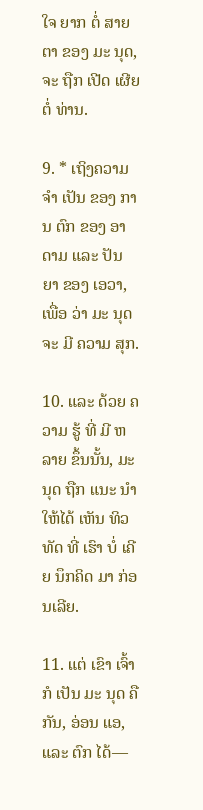ໃຈ ຍາກ ຕໍ່ ສາຍ ຕາ ຂອງ ມະ ນຸດ, ຈະ ຖືກ ເປີດ ເຜີຍ ຕໍ່ ທ່ານ.

9. * ເຖິງຄວາມ ຈໍາ ເປັນ ຂອງ ການ ຕົກ ຂອງ ອາດາມ ແລະ ປັນ ຍາ ຂອງ ເອວາ, ເພື່ອ ວ່າ ມະ ນຸດ ຈະ ມີ ຄວາມ ສຸກ.

10. ແລະ ດ້ວຍ ຄວາມ ຮູ້ ທີ່ ມີ ຫລາຍ ຂຶ້ນນັ້ນ, ມະ ນຸດ ຖືກ ແນະ ນໍາ ໃຫ້ໄດ້ ເຫັນ ທິວ ທັດ ທີ່ ເຮົາ ບໍ່ ເຄີຍ ນຶກຄິດ ມາ ກ່ອນເລີຍ.

11. ແຕ່ ເຂົາ ເຈົ້າ ກໍ ເປັນ ມະ ນຸດ ຄື ກັນ, ອ່ອນ ແອ, ແລະ ຕົກ ໄດ້—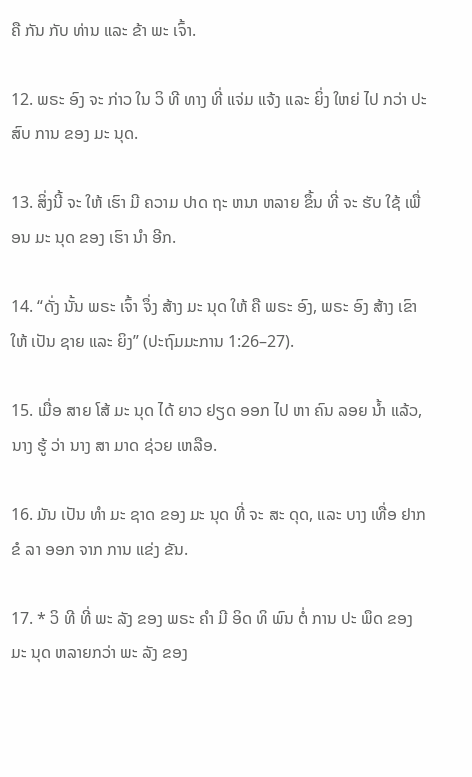ຄື ກັນ ກັບ ທ່ານ ແລະ ຂ້າ ພະ ເຈົ້າ.

12. ພຣະ ອົງ ຈະ ກ່າວ ໃນ ວິ ທີ ທາງ ທີ່ ແຈ່ມ ແຈ້ງ ແລະ ຍິ່ງ ໃຫຍ່ ໄປ ກວ່າ ປະ ສົບ ການ ຂອງ ມະ ນຸດ.

13. ສິ່ງນີ້ ຈະ ໃຫ້ ເຮົາ ມີ ຄວາມ ປາດ ຖະ ຫນາ ຫລາຍ ຂຶ້ນ ທີ່ ຈະ ຮັບ ໃຊ້ ເພື່ອນ ມະ ນຸດ ຂອງ ເຮົາ ນໍາ ອີກ.

14. “ດັ່ງ ນັ້ນ ພຣະ ເຈົ້າ ຈຶ່ງ ສ້າງ ມະ ນຸດ ໃຫ້ ຄື ພຣະ ອົງ, ພຣະ ອົງ ສ້າງ ເຂົາ ໃຫ້ ເປັນ ຊາຍ ແລະ ຍິງ” (ປະຖົມມະການ 1:26–27).

15. ເມື່ອ ສາຍ ໂສ້ ມະ ນຸດ ໄດ້ ຍາວ ຢຽດ ອອກ ໄປ ຫາ ຄົນ ລອຍ ນ້ຳ ແລ້ວ, ນາງ ຮູ້ ວ່າ ນາງ ສາ ມາດ ຊ່ວຍ ເຫລືອ.

16. ມັນ ເປັນ ທໍາ ມະ ຊາດ ຂອງ ມະ ນຸດ ທີ່ ຈະ ສະ ດຸດ, ແລະ ບາງ ເທື່ອ ຢາກ ຂໍ ລາ ອອກ ຈາກ ການ ແຂ່ງ ຂັນ.

17. * ວິ ທີ ທີ່ ພະ ລັງ ຂອງ ພຣະ ຄໍາ ມີ ອິດ ທິ ພົນ ຕໍ່ ການ ປະ ພຶດ ຂອງ ມະ ນຸດ ຫລາຍກວ່າ ພະ ລັງ ຂອງ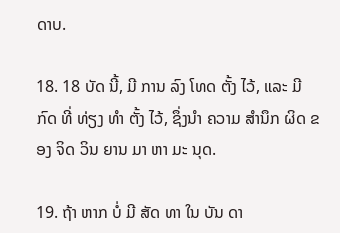ດາບ.

18. 18 ບັດ ນີ້, ມີ ການ ລົງ ໂທດ ຕັ້ງ ໄວ້, ແລະ ມີ ກົດ ທີ່ ທ່ຽງ ທໍາ ຕັ້ງ ໄວ້, ຊຶ່ງນໍາ ຄວາມ ສໍານຶກ ຜິດ ຂອງ ຈິດ ວິນ ຍານ ມາ ຫາ ມະ ນຸດ.

19. ຖ້າ ຫາກ ບໍ່ ມີ ສັດ ທາ ໃນ ບັນ ດາ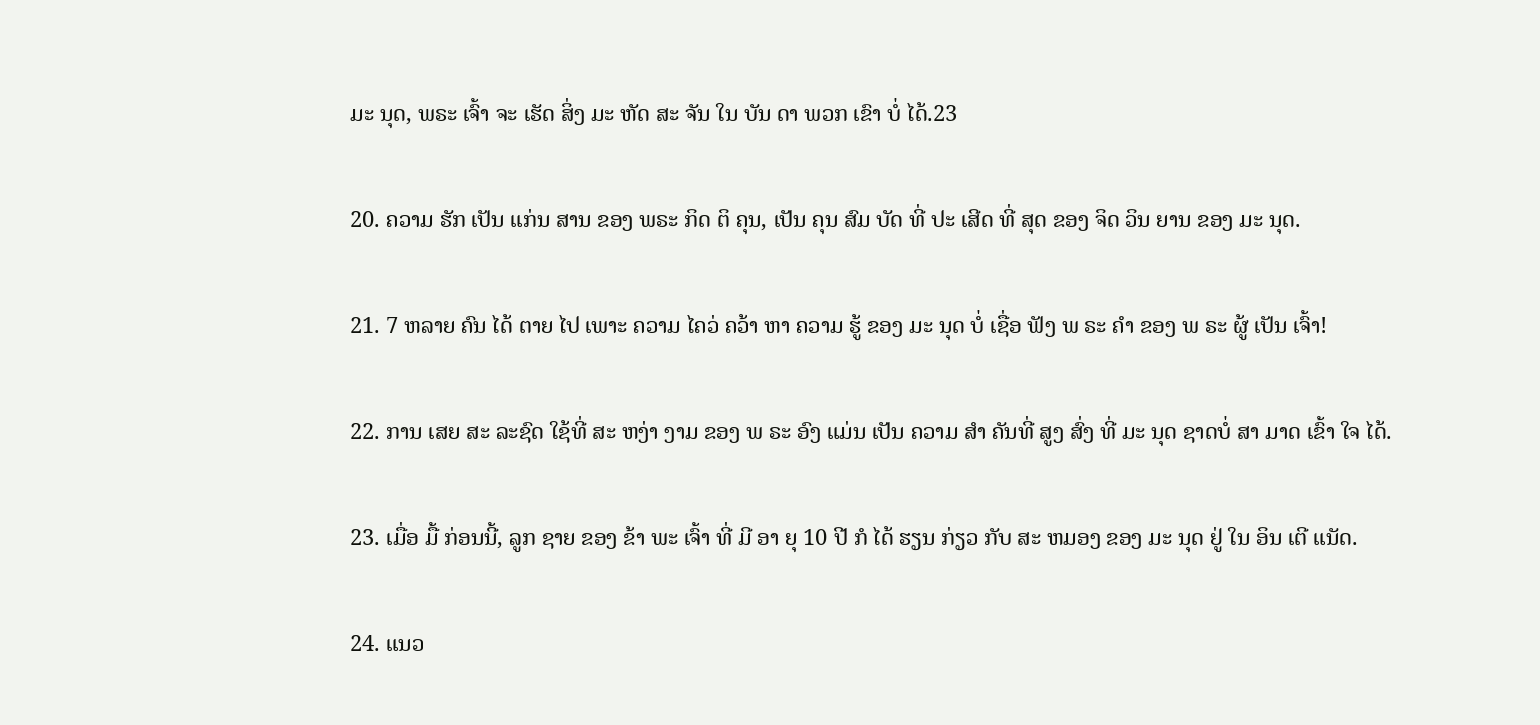ມະ ນຸດ, ພຣະ ເຈົ້າ ຈະ ເຮັດ ສິ່ງ ມະ ຫັດ ສະ ຈັນ ໃນ ບັນ ດາ ພວກ ເຂົາ ບໍ່ ໄດ້.23

20. ຄວາມ ຮັກ ເປັນ ແກ່ນ ສານ ຂອງ ພຣະ ກິດ ຕິ ຄຸນ, ເປັນ ຄຸນ ສົມ ບັດ ທີ່ ປະ ເສີດ ທີ່ ສຸດ ຂອງ ຈິດ ວິນ ຍານ ຂອງ ມະ ນຸດ.

21. 7 ຫລາຍ ຄົນ ໄດ້ ຕາຍ ໄປ ເພາະ ຄວາມ ໄຄວ່ ຄວ້າ ຫາ ຄວາມ ຮູ້ ຂອງ ມະ ນຸດ ບໍ່ ເຊື່ອ ຟັງ ພ ຣະ ຄໍາ ຂອງ ພ ຣະ ຜູ້ ເປັນ ເຈົ້າ!

22. ການ ເສຍ ສະ ລະຊົດ ໃຊ້ທີ່ ສະ ຫງ່າ ງາມ ຂອງ ພ ຣະ ອົງ ແມ່ນ ເປັນ ຄວາມ ສໍາ ຄັນທີ່ ສູງ ສົ່ງ ທີ່ ມະ ນຸດ ຊາດບໍ່ ສາ ມາດ ເຂົ້າ ໃຈ ໄດ້.

23. ເມື່ອ ມື້ ກ່ອນນີ້, ລູກ ຊາຍ ຂອງ ຂ້າ ພະ ເຈົ້າ ທີ່ ມີ ອາ ຍຸ 10 ປີ ກໍ ໄດ້ ຮຽນ ກ່ຽວ ກັບ ສະ ຫມອງ ຂອງ ມະ ນຸດ ຢູ່ ໃນ ອິນ ເຕີ ແນັດ.

24. ແນວ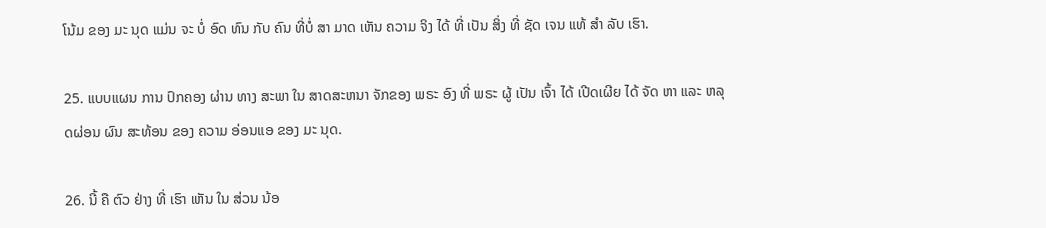ໂນ້ມ ຂອງ ມະ ນຸດ ແມ່ນ ຈະ ບໍ່ ອົດ ທົນ ກັບ ຄົນ ທີ່ບໍ່ ສາ ມາດ ເຫັນ ຄວາມ ຈິງ ໄດ້ ທີ່ ເປັນ ສິ່ງ ທີ່ ຊັດ ເຈນ ແທ້ ສໍາ ລັບ ເຮົາ.

25. ແບບແຜນ ການ ປົກຄອງ ຜ່ານ ທາງ ສະພາ ໃນ ສາດສະຫນາ ຈັກຂອງ ພຣະ ອົງ ທີ່ ພຣະ ຜູ້ ເປັນ ເຈົ້າ ໄດ້ ເປີດເຜີຍ ໄດ້ ຈັດ ຫາ ແລະ ຫລຸດຜ່ອນ ຜົນ ສະທ້ອນ ຂອງ ຄວາມ ອ່ອນແອ ຂອງ ມະ ນຸດ.

26. ນີ້ ຄື ຕົວ ຢ່າງ ທີ່ ເຮົາ ເຫັນ ໃນ ສ່ວນ ນ້ອ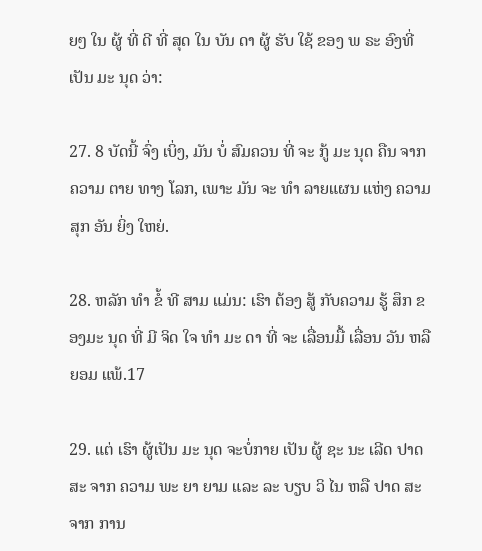ຍໆ ໃນ ຜູ້ ທີ່ ດີ ທີ່ ສຸດ ໃນ ບັນ ດາ ຜູ້ ຮັບ ໃຊ້ ຂອງ ພ ຣະ ອົງທີ່ ເປັນ ມະ ນຸດ ວ່າ:

27. 8 ບັດນີ້ ຈົ່ງ ເບິ່ງ, ມັນ ບໍ່ ສົມຄວນ ທີ່ ຈະ ກູ້ ມະ ນຸດ ຄືນ ຈາກ ຄວາມ ຕາຍ ທາງ ໂລກ, ເພາະ ມັນ ຈະ ທໍາ ລາຍແຜນ ແຫ່ງ ຄວາມ ສຸກ ອັນ ຍິ່ງ ໃຫຍ່.

28. ຫລັກ ທໍາ ຂໍ້ ທີ ສາມ ແມ່ນ: ເຮົາ ຕ້ອງ ສູ້ ກັບຄວາມ ຮູ້ ສຶກ ຂອງມະ ນຸດ ທີ່ ມີ ຈິດ ໃຈ ທໍາ ມະ ດາ ທີ່ ຈະ ເລື່ອນມື້ ເລື່ອນ ວັນ ຫລື ຍອມ ແພ້.17

29. ແຕ່ ເຮົາ ຜູ້ເປັນ ມະ ນຸດ ຈະບໍ່ກາຍ ເປັນ ຜູ້ ຊະ ນະ ເລີດ ປາດ ສະ ຈາກ ຄວາມ ພະ ຍາ ຍາມ ແລະ ລະ ບຽບ ວິ ໄນ ຫລື ປາດ ສະ ຈາກ ການ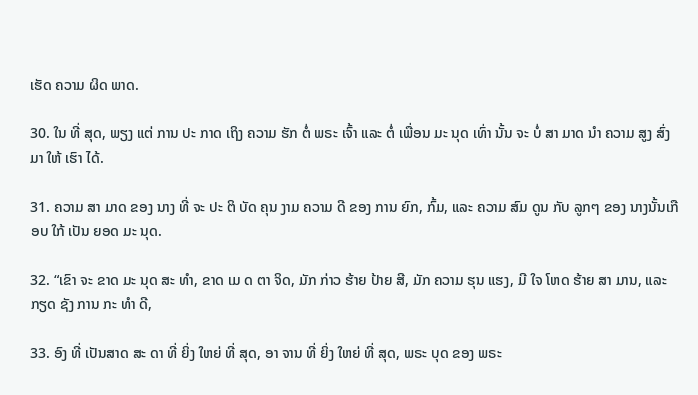ເຮັດ ຄວາມ ຜິດ ພາດ.

30. ໃນ ທີ່ ສຸດ, ພຽງ ແຕ່ ການ ປະ ກາດ ເຖິງ ຄວາມ ຮັກ ຕໍ່ ພຣະ ເຈົ້າ ແລະ ຕໍ່ ເພື່ອນ ມະ ນຸດ ເທົ່າ ນັ້ນ ຈະ ບໍ່ ສາ ມາດ ນໍາ ຄວາມ ສູງ ສົ່ງ ມາ ໃຫ້ ເຮົາ ໄດ້.

31. ຄວາມ ສາ ມາດ ຂອງ ນາງ ທີ່ ຈະ ປະ ຕິ ບັດ ຄຸນ ງາມ ຄວາມ ດີ ຂອງ ການ ຍົກ, ກົ້ມ, ແລະ ຄວາມ ສົມ ດູນ ກັບ ລູກໆ ຂອງ ນາງນັ້ນເກືອບ ໃກ້ ເປັນ ຍອດ ມະ ນຸດ.

32. “ເຂົາ ຈະ ຂາດ ມະ ນຸດ ສະ ທໍາ, ຂາດ ເມ ດ ຕາ ຈິດ, ມັກ ກ່າວ ຮ້າຍ ປ້າຍ ສີ, ມັກ ຄວາມ ຮຸນ ແຮງ, ມີ ໃຈ ໂຫດ ຮ້າຍ ສາ ມານ, ແລະ ກຽດ ຊັງ ການ ກະ ທໍາ ດີ,

33. ອົງ ທີ່ ເປັນສາດ ສະ ດາ ທີ່ ຍິ່ງ ໃຫຍ່ ທີ່ ສຸດ, ອາ ຈານ ທີ່ ຍິ່ງ ໃຫຍ່ ທີ່ ສຸດ, ພຣະ ບຸດ ຂອງ ພຣະ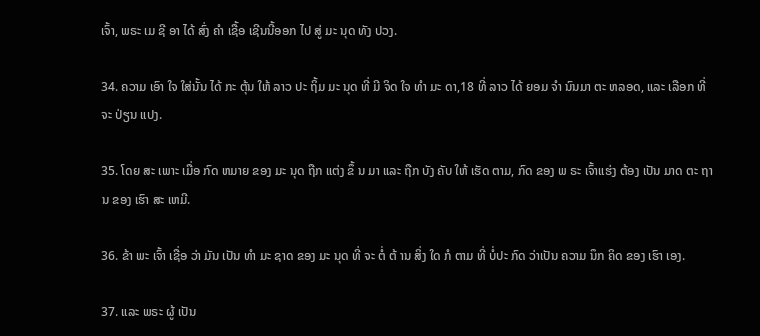ເຈົ້າ, ພຣະ ເມ ຊີ ອາ ໄດ້ ສົ່ງ ຄໍາ ເຊື້ອ ເຊີນນີ້ອອກ ໄປ ສູ່ ມະ ນຸດ ທັງ ປວງ.

34. ຄວາມ ເອົາ ໃຈ ໃສ່ນັ້ນ ໄດ້ ກະ ຕຸ້ນ ໃຫ້ ລາວ ປະ ຖິ້ມ ມະ ນຸດ ທີ່ ມີ ຈິດ ໃຈ ທໍາ ມະ ດາ,18 ທີ່ ລາວ ໄດ້ ຍອມ ຈໍາ ນົນມາ ຕະ ຫລອດ, ແລະ ເລືອກ ທີ່ ຈະ ປ່ຽນ ແປງ.

35. ໂດຍ ສະ ເພາະ ເມື່ອ ກົດ ຫມາຍ ຂອງ ມະ ນຸດ ຖືກ ແຕ່ງ ຂຶ້ ນ ມາ ແລະ ຖືກ ບັງ ຄັບ ໃຫ້ ເຮັດ ຕາມ, ກົດ ຂອງ ພ ຣະ ເຈົ້າແຮ່ງ ຕ້ອງ ເປັນ ມາດ ຕະ ຖານ ຂອງ ເຮົາ ສະ ເຫມີ.

36. ຂ້າ ພະ ເຈົ້າ ເຊື່ອ ວ່າ ມັນ ເປັນ ທໍາ ມະ ຊາດ ຂອງ ມະ ນຸດ ທີ່ ຈະ ຕໍ່ ຕ້ ານ ສິ່ງ ໃດ ກໍ ຕາມ ທີ່ ບໍ່ປະ ກົດ ວ່າເປັນ ຄວາມ ນຶກ ຄິດ ຂອງ ເຮົາ ເອງ.

37. ແລະ ພຣະ ຜູ້ ເປັນ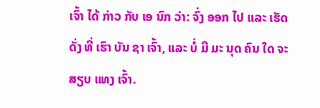ເຈົ້າ ໄດ້ ກ່າວ ກັບ ເອ ນົກ ວ່າ: ຈົ່ງ ອອກ ໄປ ແລະ ເຮັດ ດັ່ງ ທີ່ ເຮົາ ບັນ ຊາ ເຈົ້າ, ແລະ ບໍ່ ມີ ມະ ນຸດ ຄົນ ໃດ ຈະ ສຽບ ແທງ ເຈົ້າ.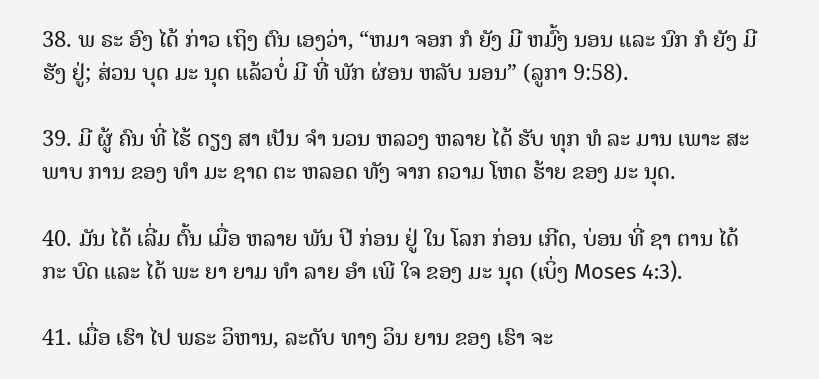38. ພ ຣະ ອົງ ໄດ້ ກ່າວ ເຖິງ ຕົນ ເອງວ່າ, “ຫມາ ຈອກ ກໍ ຍັງ ມີ ຫມົ້ງ ນອນ ແລະ ນົກ ກໍ ຍັງ ມີ ຮັງ ຢູ່; ສ່ວນ ບຸດ ມະ ນຸດ ແລ້ວບໍ່ ມີ ທີ່ ພັກ ຜ່ອນ ຫລັບ ນອນ” (ລູກາ 9:58).

39. ມີ ຜູ້ ຄົນ ທີ່ ໄຮ້ ດຽງ ສາ ເປັນ ຈໍາ ນວນ ຫລວງ ຫລາຍ ໄດ້ ຮັບ ທຸກ ທໍ ລະ ມານ ເພາະ ສະ ພາບ ການ ຂອງ ທໍາ ມະ ຊາດ ຕະ ຫລອດ ທັງ ຈາກ ຄວາມ ໂຫດ ຮ້າຍ ຂອງ ມະ ນຸດ.

40. ມັນ ໄດ້ ເລີ່ມ ຕົ້ນ ເມື່ອ ຫລາຍ ພັນ ປີ ກ່ອນ ຢູ່ ໃນ ໂລກ ກ່ອນ ເກີດ, ບ່ອນ ທີ່ ຊາ ຕານ ໄດ້ ກະ ບົດ ແລະ ໄດ້ ພະ ຍາ ຍາມ ທໍາ ລາຍ ອໍາ ເພີ ໃຈ ຂອງ ມະ ນຸດ (ເບິ່ງ Moses 4:3).

41. ເມື່ອ ເຮົາ ໄປ ພຣະ ວິຫານ, ລະດັບ ທາງ ວິນ ຍານ ຂອງ ເຮົາ ຈະ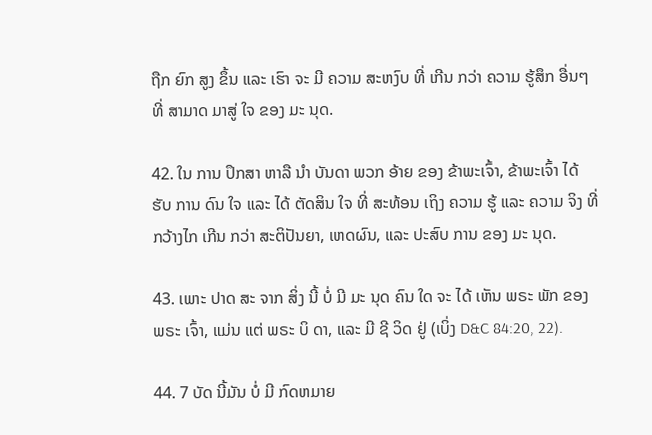ຖືກ ຍົກ ສູງ ຂຶ້ນ ແລະ ເຮົາ ຈະ ມີ ຄວາມ ສະຫງົບ ທີ່ ເກີນ ກວ່າ ຄວາມ ຮູ້ສຶກ ອື່ນໆ ທີ່ ສາມາດ ມາສູ່ ໃຈ ຂອງ ມະ ນຸດ.

42. ໃນ ການ ປຶກສາ ຫາລື ນໍາ ບັນດາ ພວກ ອ້າຍ ຂອງ ຂ້າພະເຈົ້າ, ຂ້າພະເຈົ້າ ໄດ້ ຮັບ ການ ດົນ ໃຈ ແລະ ໄດ້ ຕັດສິນ ໃຈ ທີ່ ສະທ້ອນ ເຖິງ ຄວາມ ຮູ້ ແລະ ຄວາມ ຈິງ ທີ່ ກວ້າງໄກ ເກີນ ກວ່າ ສະຕິປັນຍາ, ເຫດຜົນ, ແລະ ປະສົບ ການ ຂອງ ມະ ນຸດ.

43. ເພາະ ປາດ ສະ ຈາກ ສິ່ງ ນີ້ ບໍ່ ມີ ມະ ນຸດ ຄົນ ໃດ ຈະ ໄດ້ ເຫັນ ພຣະ ພັກ ຂອງ ພຣະ ເຈົ້າ, ແມ່ນ ແຕ່ ພຣະ ບິ ດາ, ແລະ ມີ ຊີ ວິດ ຢູ່ (ເບິ່ງ D&C 84:20, 22).

44. 7 ບັດ ນີ້ມັນ ບໍ່ ມີ ກົດຫມາຍ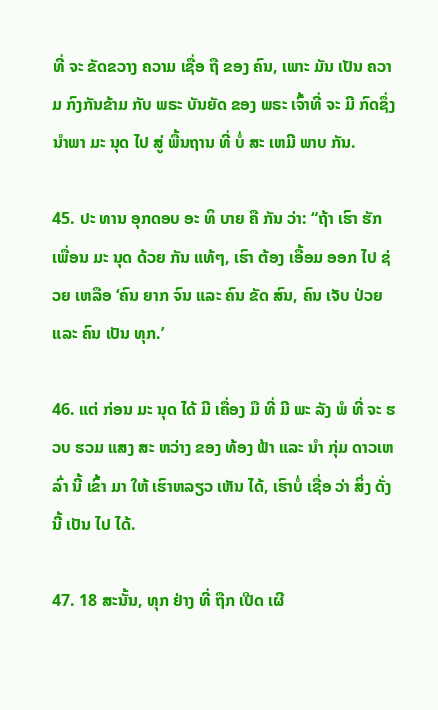ທີ່ ຈະ ຂັດຂວາງ ຄວາມ ເຊື່ອ ຖື ຂອງ ຄົນ, ເພາະ ມັນ ເປັນ ຄວາມ ກົງກັນຂ້າມ ກັບ ພຣະ ບັນຍັດ ຂອງ ພຣະ ເຈົ້າທີ່ ຈະ ມີ ກົດຊຶ່ງນໍາພາ ມະ ນຸດ ໄປ ສູ່ ພື້ນຖານ ທີ່ ບໍ່ ສະ ເຫມີ ພາບ ກັນ.

45. ປະ ທານ ອຸກດອບ ອະ ທິ ບາຍ ຄື ກັນ ວ່າ: “ຖ້າ ເຮົາ ຮັກ ເພື່ອນ ມະ ນຸດ ດ້ວຍ ກັນ ແທ້ໆ, ເຮົາ ຕ້ອງ ເອື້ອມ ອອກ ໄປ ຊ່ວຍ ເຫລືອ ‘ຄົນ ຍາກ ຈົນ ແລະ ຄົນ ຂັດ ສົນ, ຄົນ ເຈັບ ປ່ວຍ ແລະ ຄົນ ເປັນ ທຸກ.’

46. ແຕ່ ກ່ອນ ມະ ນຸດ ໄດ້ ມີ ເຄື່ອງ ມື ທີ່ ມີ ພະ ລັງ ພໍ ທີ່ ຈະ ຮວບ ຮວມ ແສງ ສະ ຫວ່າງ ຂອງ ທ້ອງ ຟ້າ ແລະ ນໍາ ກຸ່ມ ດາວເຫລົ່າ ນີ້ ເຂົ້າ ມາ ໃຫ້ ເຮົາຫລຽວ ເຫັນ ໄດ້, ເຮົາບໍ່ ເຊື່ອ ວ່າ ສິ່ງ ດັ່ງນີ້ ເປັນ ໄປ ໄດ້.

47. 18 ສະນັ້ນ, ທຸກ ຢ່າງ ທີ່ ຖືກ ເປີດ ເຜີ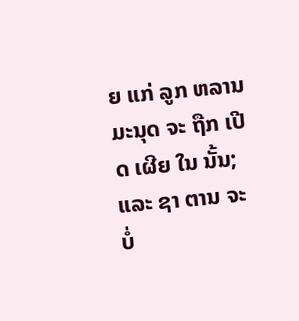ຍ ແກ່ ລູກ ຫລານ ມະນຸດ ຈະ ຖືກ ເປີດ ເຜີຍ ໃນ ນັ້ນ; ແລະ ຊາ ຕານ ຈະ ບໍ່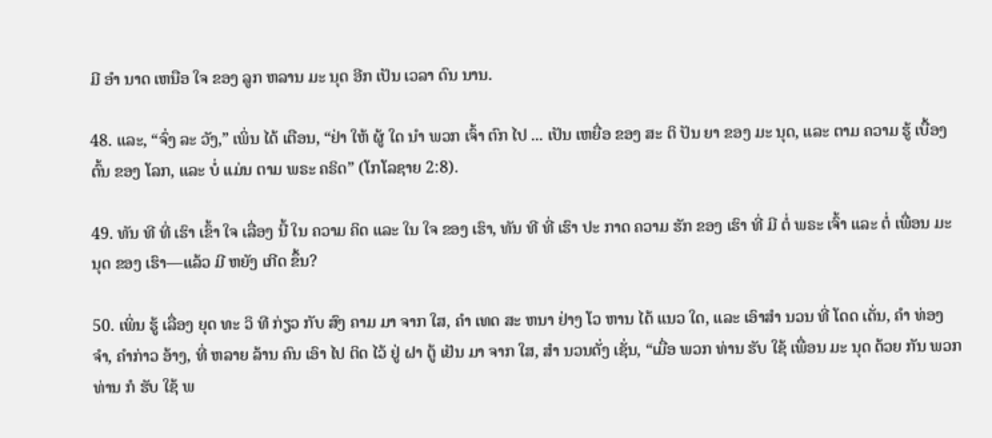ມີ ອໍາ ນາດ ເຫນືອ ໃຈ ຂອງ ລູກ ຫລານ ມະ ນຸດ ອີກ ເປັນ ເວລາ ດົນ ນານ.

48. ແລະ, “ຈົ່ງ ລະ ວັງ,” ເພິ່ນ ໄດ້ ເຕືອນ, “ຢ່າ ໃຫ້ ຜູ້ ໃດ ນໍາ ພວກ ເຈົ້າ ຕົກ ໄປ ... ເປັນ ເຫຍື່ອ ຂອງ ສະ ຕິ ປັນ ຍາ ຂອງ ມະ ນຸດ, ແລະ ຕາມ ຄວາມ ຮູ້ ເບື້ອງ ຕົ້ນ ຂອງ ໂລກ, ແລະ ບໍ່ ແມ່ນ ຕາມ ພຣະ ຄຣິດ” (ໂກໂລຊາຍ 2:8).

49. ທັນ ທີ ທີ່ ເຮົາ ເຂົ້າ ໃຈ ເລື່ອງ ນີ້ ໃນ ຄວາມ ຄິດ ແລະ ໃນ ໃຈ ຂອງ ເຮົາ, ທັນ ທີ ທີ່ ເຮົາ ປະ ກາດ ຄວາມ ຮັກ ຂອງ ເຮົາ ທີ່ ມີ ຕໍ່ ພຣະ ເຈົ້າ ແລະ ຕໍ່ ເພື່ອນ ມະ ນຸດ ຂອງ ເຮົາ—ແລ້ວ ມີ ຫຍັງ ເກີດ ຂຶ້ນ?

50. ເພິ່ນ ຮູ້ ເລື່ອງ ຍຸດ ທະ ວິ ທີ ກ່ຽວ ກັບ ສົງ ຄາມ ມາ ຈາກ ໃສ, ຄໍາ ເທດ ສະ ຫນາ ຢ່າງ ໂວ ຫານ ໄດ້ ແນວ ໃດ, ແລະ ເອົາສໍາ ນວນ ທີ່ ໂດດ ເດັ່ນ, ຄໍາ ທ່ອງ ຈໍາ, ຄໍາກ່າວ ອ້າງ, ທີ່ ຫລາຍ ລ້ານ ຄົນ ເອົາ ໄປ ຕິດ ໄວ້ ຢູ່ ຝາ ຕູ້ ເຢັນ ມາ ຈາກ ໃສ, ສໍາ ນວນດັ່ງ ເຊັ່ນ, “ເມື່ອ ພວກ ທ່ານ ຮັບ ໃຊ້ ເພື່ອນ ມະ ນຸດ ດ້ວຍ ກັນ ພວກ ທ່ານ ກໍ ຮັບ ໃຊ້ ພ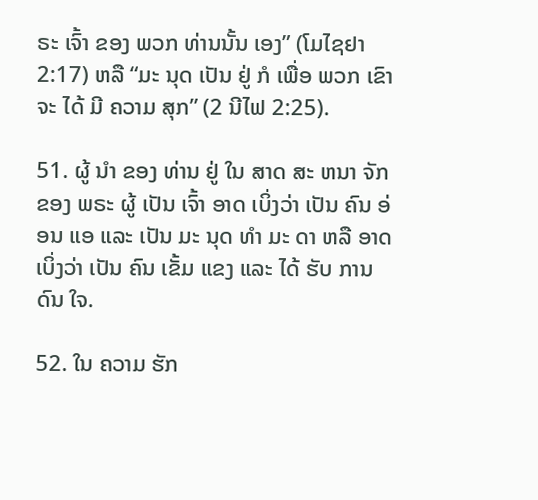ຣະ ເຈົ້າ ຂອງ ພວກ ທ່ານນັ້ນ ເອງ” (ໂມໄຊຢາ 2:17) ຫລື “ມະ ນຸດ ເປັນ ຢູ່ ກໍ ເພື່ອ ພວກ ເຂົາ ຈະ ໄດ້ ມີ ຄວາມ ສຸກ” (2 ນີໄຟ 2:25).

51. ຜູ້ ນໍາ ຂອງ ທ່ານ ຢູ່ ໃນ ສາດ ສະ ຫນາ ຈັກ ຂອງ ພຣະ ຜູ້ ເປັນ ເຈົ້າ ອາດ ເບິ່ງວ່າ ເປັນ ຄົນ ອ່ອນ ແອ ແລະ ເປັນ ມະ ນຸດ ທໍາ ມະ ດາ ຫລື ອາດ ເບິ່ງວ່າ ເປັນ ຄົນ ເຂັ້ມ ແຂງ ແລະ ໄດ້ ຮັບ ການດົນ ໃຈ.

52. ໃນ ຄວາມ ຮັກ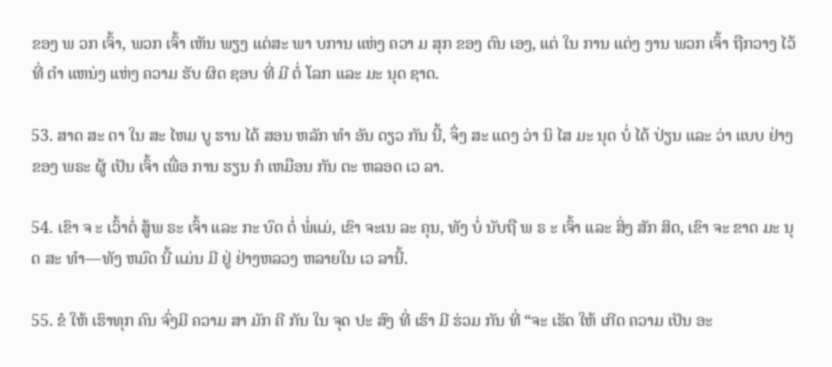ຂອງ ພ ວກ ເຈົ້າ, ພວກ ເຈົ້າ ເຫັນ ພຽງ ແຕ່ສະ ພາ ບການ ແຫ່ງ ຄວາ ມ ສຸກ ຂອງ ຕົນ ເອງ, ແຕ່ ໃນ ການ ແຕ່ງ ງານ ພວກ ເຈົ້າ ຖືກວາງ ໄວ້ທີ່ ຕໍາ ແຫນ່ງ ແຫ່ງ ຄວາມ ຮັບ ຜິດ ຊອບ ທີ່ ມີ ຕໍ່ ໂລກ ແລະ ມະ ນຸດ ຊາດ.

53. ສາດ ສະ ດາ ໃນ ສະ ໄຫມ ບູ ຮານ ໄດ້ ສອນ ຫລັກ ທໍາ ອັນ ດຽວ ກັນ ນີ້, ຈຶ່ງ ສະ ແດງ ວ່າ ນິ ໄສ ມະ ນຸດ ບໍ່ ໄດ້ ປ່ຽນ ແລະ ວ່າ ແບບ ຢ່າງ ຂອງ ພຣະ ຜູ້ ເປັນ ເຈົ້າ ເພື່ອ ການ ຮຽນ ກໍ ເຫມືອນ ກັນ ຕະ ຫລອດ ເວ ລາ.

54. ເຂົາ ຈ ະ ເວົ້າຕໍ່ ສູ້ພ ຣະ ເຈົ້າ ແລະ ກະ ບົດ ຕໍ່ ພໍ່ແມ່, ເຂົາ ຈະເນ ລະ ຄຸນ, ທັງ ບໍ່ ນັບຖື ພ ຣ ະ ເຈົ້າ ແລະ ສິ່ງ ສັກ ສິດ, ເຂົາ ຈະ ຂາດ ມະ ນຸດ ສະ ທໍາ—ທັງ ຫມົດ ນີ້ ແມ່ນ ມີ ຢູ່ ຢ່າງຫລວງ ຫລາຍໃນ ເວ ລານີ້.

55. ຂໍ ໃຫ້ ເຮົາທຸກ ຄົນ ຈົ່ງມີ ຄວາມ ສາ ມັກ ຄີ ກັນ ໃນ ຈຸດ ປະ ສົງ ທີ່ ເຮົາ ມີ ຮ່ວມ ກັນ ທີ່ “ຈະ ເຮັດ ໃຫ້ ເກີດ ຄວາມ ເປັນ ອະ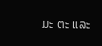ມະ ຕະ ແລະ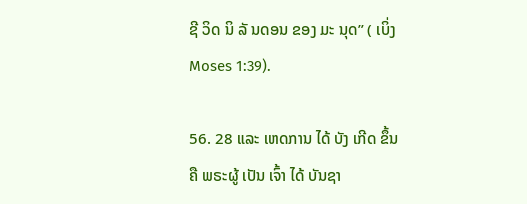ຊີ ວິດ ນິ ລັ ນດອນ ຂອງ ມະ ນຸດ” ( ເບິ່ງ Moses 1:39).

56. 28 ແລະ ເຫດການ ໄດ້ ບັງ ເກີດ ຂຶ້ນຄື ພຣະຜູ້ ເປັນ ເຈົ້າ ໄດ້ ບັນຊາ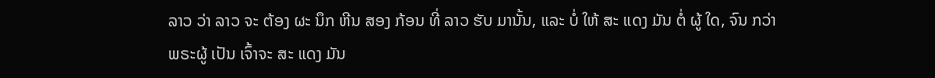ລາວ ວ່າ ລາວ ຈະ ຕ້ອງ ຜະ ນຶກ ຫີນ ສອງ ກ້ອນ ທີ່ ລາວ ຮັບ ມານັ້ນ, ແລະ ບໍ່ ໃຫ້ ສະ ແດງ ມັນ ຕໍ່ ຜູ້ ໃດ, ຈົນ ກວ່າ ພຣະຜູ້ ເປັນ ເຈົ້າຈະ ສະ ແດງ ມັນ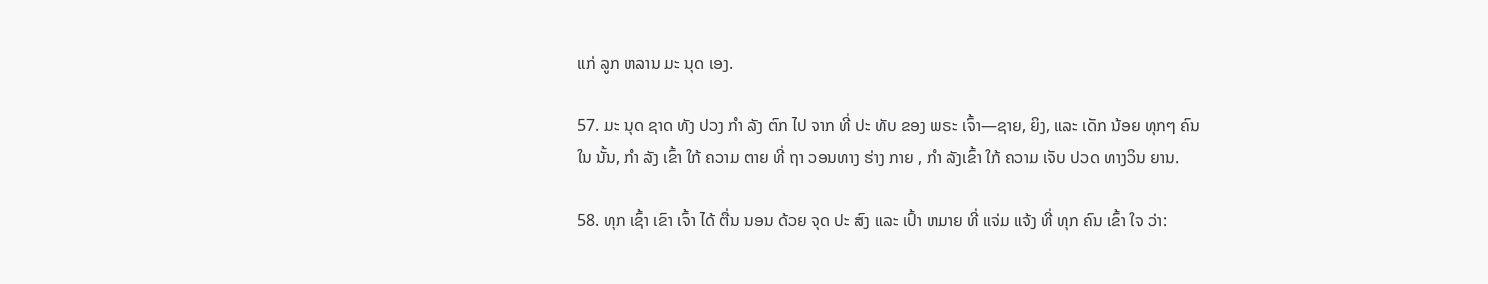ແກ່ ລູກ ຫລານ ມະ ນຸດ ເອງ.

57. ມະ ນຸດ ຊາດ ທັງ ປວງ ກໍາ ລັງ ຕົກ ໄປ ຈາກ ທີ່ ປະ ທັບ ຂອງ ພຣະ ເຈົ້າ—ຊາຍ, ຍິງ, ແລະ ເດັກ ນ້ອຍ ທຸກໆ ຄົນ ໃນ ນັ້ນ, ກໍາ ລັງ ເຂົ້າ ໃກ້ ຄວາມ ຕາຍ ທີ່ ຖາ ວອນທາງ ຮ່າງ ກາຍ , ກໍາ ລັງເຂົ້າ ໃກ້ ຄວາມ ເຈັບ ປວດ ທາງວິນ ຍານ.

58. ທຸກ ເຊົ້າ ເຂົາ ເຈົ້າ ໄດ້ ຕື່ນ ນອນ ດ້ວຍ ຈຸດ ປະ ສົງ ແລະ ເປົ້າ ຫມາຍ ທີ່ ແຈ່ມ ແຈ້ງ ທີ່ ທຸກ ຄົນ ເຂົ້າ ໃຈ ວ່າ: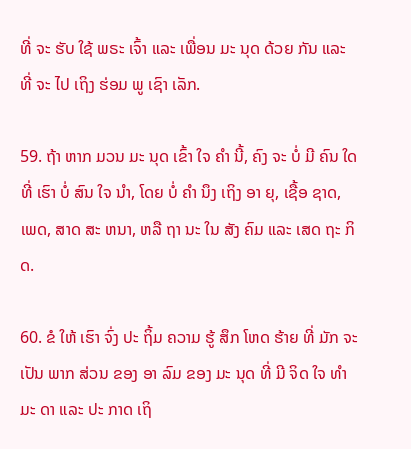ທີ່ ຈະ ຮັບ ໃຊ້ ພຣະ ເຈົ້າ ແລະ ເພື່ອນ ມະ ນຸດ ດ້ວຍ ກັນ ແລະ ທີ່ ຈະ ໄປ ເຖິງ ຮ່ອມ ພູ ເຊົາ ເລັກ.

59. ຖ້າ ຫາກ ມວນ ມະ ນຸດ ເຂົ້າ ໃຈ ຄໍາ ນີ້, ຄົງ ຈະ ບໍ່ ມີ ຄົນ ໃດ ທີ່ ເຮົາ ບໍ່ ສົນ ໃຈ ນໍາ, ໂດຍ ບໍ່ ຄໍາ ນຶງ ເຖິງ ອາ ຍຸ, ເຊື້ອ ຊາດ, ເພດ, ສາດ ສະ ຫນາ, ຫລື ຖາ ນະ ໃນ ສັງ ຄົມ ແລະ ເສດ ຖະ ກິດ.

60. ຂໍ ໃຫ້ ເຮົາ ຈົ່ງ ປະ ຖິ້ມ ຄວາມ ຮູ້ ສຶກ ໂຫດ ຮ້າຍ ທີ່ ມັກ ຈະ ເປັນ ພາກ ສ່ວນ ຂອງ ອາ ລົມ ຂອງ ມະ ນຸດ ທີ່ ມີ ຈິດ ໃຈ ທໍາ ມະ ດາ ແລະ ປະ ກາດ ເຖິ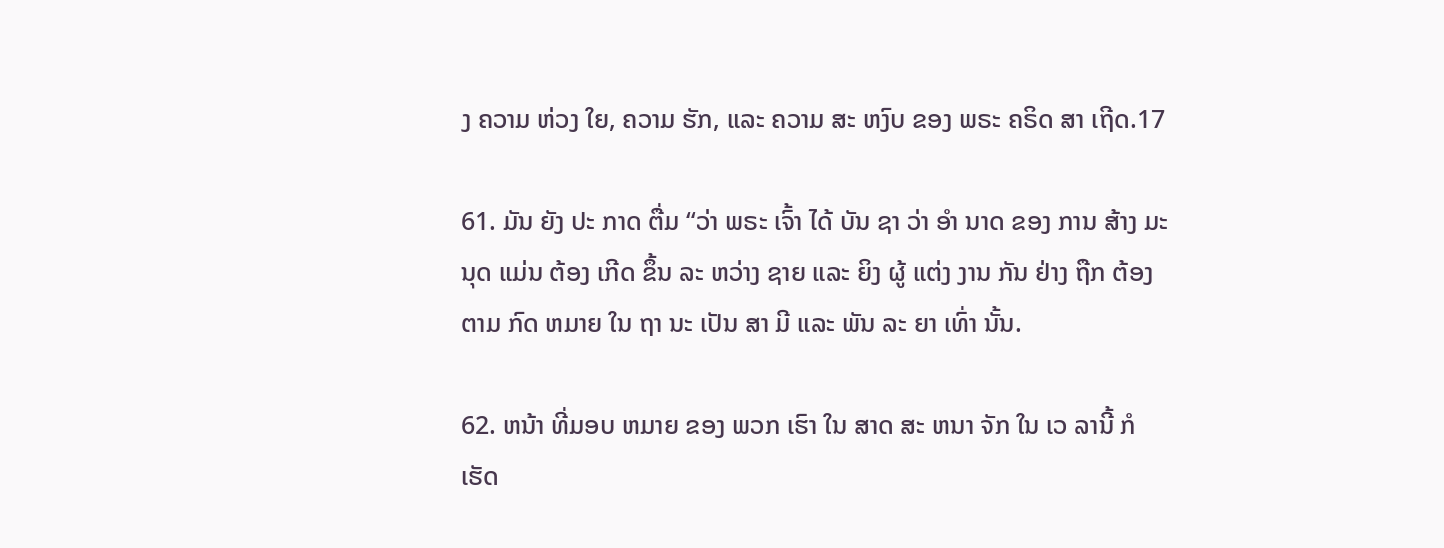ງ ຄວາມ ຫ່ວງ ໃຍ, ຄວາມ ຮັກ, ແລະ ຄວາມ ສະ ຫງົບ ຂອງ ພຣະ ຄຣິດ ສາ ເຖີດ.17

61. ມັນ ຍັງ ປະ ກາດ ຕື່ມ “ວ່າ ພຣະ ເຈົ້າ ໄດ້ ບັນ ຊາ ວ່າ ອໍາ ນາດ ຂອງ ການ ສ້າງ ມະ ນຸດ ແມ່ນ ຕ້ອງ ເກີດ ຂຶ້ນ ລະ ຫວ່າງ ຊາຍ ແລະ ຍິງ ຜູ້ ແຕ່ງ ງານ ກັນ ຢ່າງ ຖືກ ຕ້ອງ ຕາມ ກົດ ຫມາຍ ໃນ ຖາ ນະ ເປັນ ສາ ມີ ແລະ ພັນ ລະ ຍາ ເທົ່າ ນັ້ນ.

62. ຫນ້າ ທີ່ມອບ ຫມາຍ ຂອງ ພວກ ເຮົາ ໃນ ສາດ ສະ ຫນາ ຈັກ ໃນ ເວ ລານີ້ ກໍເຮັດ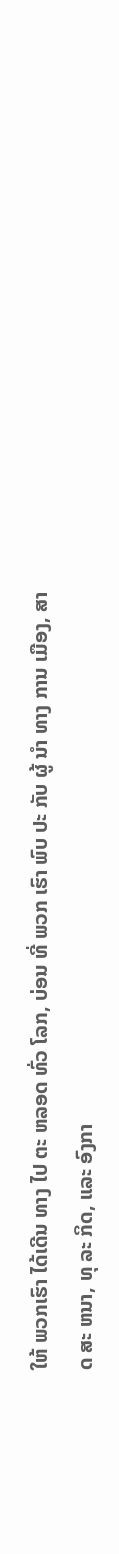ໃຫ້ ພວກເຮົາ ໄດ້ເດີນ ທາງ ໄປ ຕະ ຫລອດ ທົ່ວ ໂລກ, ບ່ອນ ທີ່ ພວກ ເຮົາ ພົບ ປະ ກັບ ຜູ້ ນໍາ ທາງ ການ ເມືອງ, ສາດ ສະ ຫນາ, ທຸ ລະ ກິດ, ແລະ ອົງກາ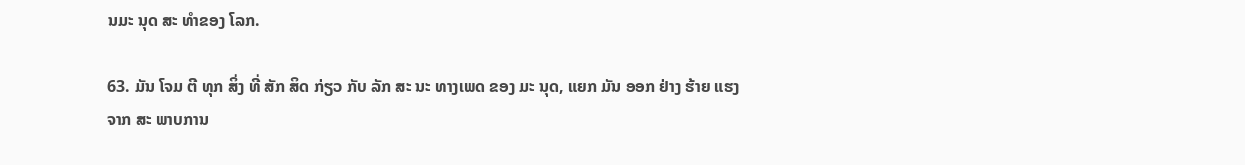ນມະ ນຸດ ສະ ທໍາຂອງ ໂລກ.

63. ມັນ ໂຈມ ຕີ ທຸກ ສິ່ງ ທີ່ ສັກ ສິດ ກ່ຽວ ກັບ ລັກ ສະ ນະ ທາງເພດ ຂອງ ມະ ນຸດ, ແຍກ ມັນ ອອກ ຢ່າງ ຮ້າຍ ແຮງ ຈາກ ສະ ພາບການ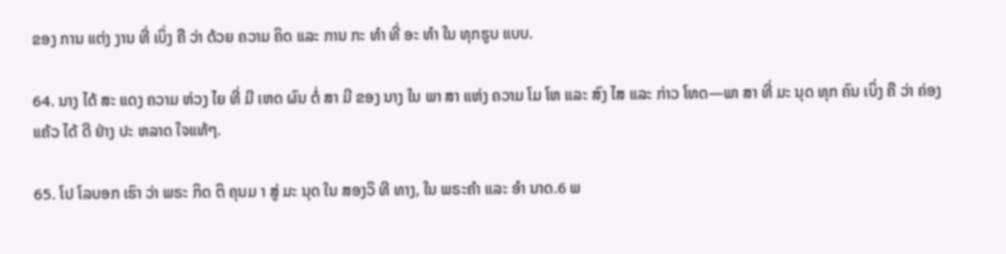ຂອງ ການ ແຕ່ງ ງານ ທີ່ ເບິ່ງ ຄື ວ່າ ດ້ວຍ ຄວາມ ຄິດ ແລະ ການ ກະ ທໍາ ທີ່ ອະ ທໍາ ໃນ ທຸກຮູບ ແບບ.

64. ນາງ ໄດ້ ສະ ແດງ ຄວາມ ຫ່ວງ ໄຍ ທີ່ ມີ ເຫດ ຜົນ ຕໍ່ ສາ ມີ ຂອງ ນາງ ໃນ ພາ ສາ ແຫ່ງ ຄວາມ ໂມ ໂຫ ແລະ ສົງ ໄສ ແລະ ກ່າວ ໂທດ—ພາ ສາ ທີ່ ມະ ນຸດ ທຸກ ຄົນ ເບິ່ງ ຄື ວ່າ ຄ່ອງ ແຄ້ວ ໄດ້ ດີ ຢ່າງ ປະ ຫລາດ ໃຈແທ້ໆ.

65. ໂປ ໂລບອກ ເຮົາ ວ່າ ພຣະ ກິດ ຕິ ຄຸນມ າ ສູ່ ມະ ນຸດ ໃນ ສອງວິ ທີ ທາງ, ໃນ ພຣະຄໍາ ແລະ ອໍາ ນາດ.6 ພ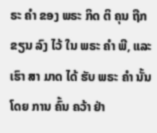ຣະ ຄໍາ ຂອງ ພຣະ ກິດ ຕິ ຄຸນ ຖືກ ຂຽນ ລົງ ໄວ້ ໃນ ພຣະ ຄໍາ ພີ, ແລະ ເຮົາ ສາ ມາດ ໄດ້ ຮັບ ພຣະ ຄໍາ ນັ້ນ ໂດຍ ການ ຄົ້ນ ຄວ້າ ຢ່າ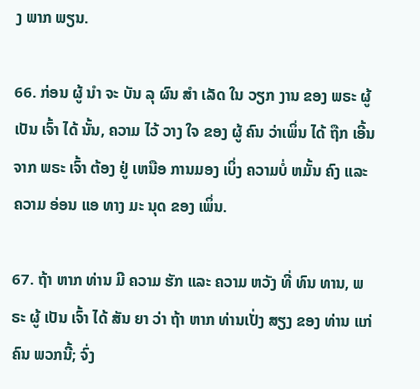ງ ພາກ ພຽນ.

66. ກ່ອນ ຜູ້ ນໍາ ຈະ ບັນ ລຸ ຜົນ ສໍາ ເລັດ ໃນ ວຽກ ງານ ຂອງ ພຣະ ຜູ້ ເປັນ ເຈົ້າ ໄດ້ ນັ້ນ, ຄວາມ ໄວ້ ວາງ ໃຈ ຂອງ ຜູ້ ຄົນ ວ່າເພິ່ນ ໄດ້ ຖືກ ເອີ້ນ ຈາກ ພຣະ ເຈົ້າ ຕ້ອງ ຢູ່ ເຫນືອ ການມອງ ເບິ່ງ ຄວາມບໍ່ ຫມັ້ນ ຄົງ ແລະ ຄວາມ ອ່ອນ ແອ ທາງ ມະ ນຸດ ຂອງ ເພິ່ນ.

67. ຖ້າ ຫາກ ທ່ານ ມີ ຄວາມ ຮັກ ແລະ ຄວາມ ຫວັງ ທີ່ ທົນ ທານ, ພ ຣະ ຜູ້ ເປັນ ເຈົ້າ ໄດ້ ສັນ ຍາ ວ່າ ຖ້າ ຫາກ ທ່ານເປັ່ງ ສຽງ ຂອງ ທ່ານ ແກ່ ຄົນ ພວກນີ້; ຈົ່ງ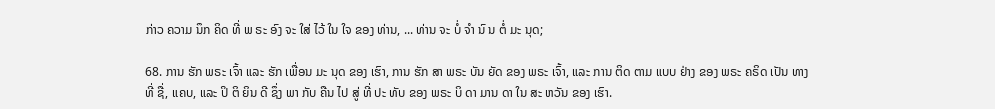ກ່າວ ຄວາມ ນຶກ ຄິດ ທີ່ ພ ຣະ ອົງ ຈະ ໃສ່ ໄວ້ ໃນ ໃຈ ຂອງ ທ່ານ, ... ທ່ານ ຈະ ບໍ່ ຈໍາ ນົ ນ ຕໍ່ ມະ ນຸດ;

68. ການ ຮັກ ພຣະ ເຈົ້າ ແລະ ຮັກ ເພື່ອນ ມະ ນຸດ ຂອງ ເຮົາ, ການ ຮັກ ສາ ພຣະ ບັນ ຍັດ ຂອງ ພຣະ ເຈົ້າ, ແລະ ການ ຕິດ ຕາມ ແບບ ຢ່າງ ຂອງ ພຣະ ຄຣິດ ເປັນ ທາງ ທີ່ ຊື່, ແຄບ, ແລະ ປິ ຕິ ຍິນ ດີ ຊຶ່ງ ພາ ກັບ ຄືນ ໄປ ສູ່ ທີ່ ປະ ທັບ ຂອງ ພຣະ ບິ ດາ ມານ ດາ ໃນ ສະ ຫວັນ ຂອງ ເຮົາ.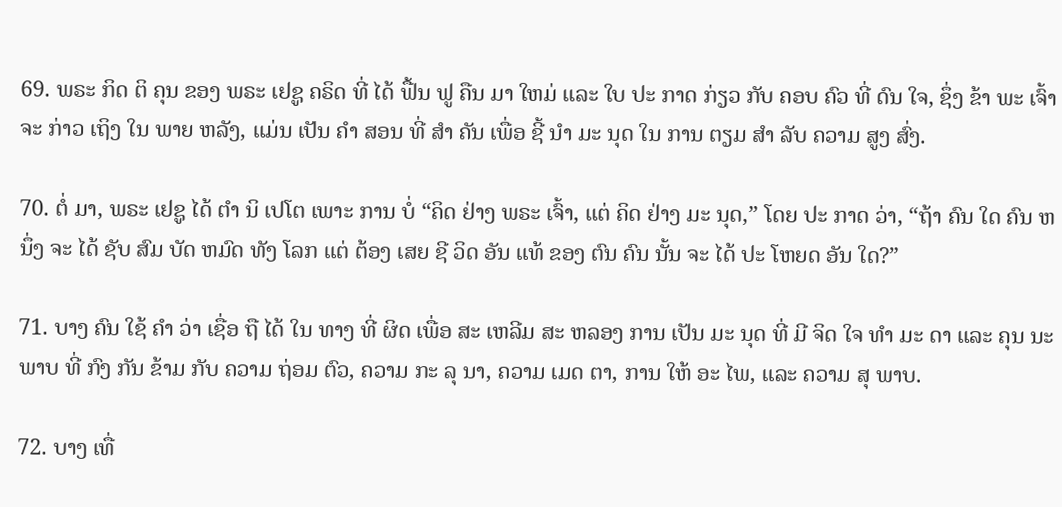69. ພຣະ ກິດ ຕິ ຄຸນ ຂອງ ພຣະ ເຢຊູ ຄຣິດ ທີ່ ໄດ້ ຟື້ນ ຟູ ຄືນ ມາ ໃຫມ່ ແລະ ໃບ ປະ ກາດ ກ່ຽວ ກັບ ຄອບ ຄົວ ທີ່ ດົນ ໃຈ, ຊຶ່ງ ຂ້າ ພະ ເຈົ້າ ຈະ ກ່າວ ເຖິງ ໃນ ພາຍ ຫລັງ, ແມ່ນ ເປັນ ຄໍາ ສອນ ທີ່ ສໍາ ຄັນ ເພື່ອ ຊີ້ ນໍາ ມະ ນຸດ ໃນ ການ ຕຽມ ສໍາ ລັບ ຄວາມ ສູງ ສົ່ງ.

70. ຕໍ່ ມາ, ພຣະ ເຢຊູ ໄດ້ ຕໍາ ນິ ເປໂຕ ເພາະ ການ ບໍ່ “ຄິດ ຢ່າງ ພຣະ ເຈົ້າ, ແຕ່ ຄິດ ຢ່າງ ມະ ນຸດ,” ໂດຍ ປະ ກາດ ວ່າ, “ຖ້າ ຄົນ ໃດ ຄົນ ຫນຶ່ງ ຈະ ໄດ້ ຊັບ ສົມ ບັດ ຫມົດ ທັງ ໂລກ ແຕ່ ຕ້ອງ ເສຍ ຊີ ວິດ ອັນ ແທ້ ຂອງ ຕົນ ຄົນ ນັ້ນ ຈະ ໄດ້ ປະ ໂຫຍດ ອັນ ໃດ?”

71. ບາງ ຄົນ ໃຊ້ ຄໍາ ວ່າ ເຊື່ອ ຖື ໄດ້ ໃນ ທາງ ທີ່ ຜິດ ເພື່ອ ສະ ເຫລີມ ສະ ຫລອງ ການ ເປັນ ມະ ນຸດ ທີ່ ມີ ຈິດ ໃຈ ທໍາ ມະ ດາ ແລະ ຄຸນ ນະ ພາບ ທີ່ ກົງ ກັນ ຂ້າມ ກັບ ຄວາມ ຖ່ອມ ຕົວ, ຄວາມ ກະ ລຸ ນາ, ຄວາມ ເມດ ຕາ, ການ ໃຫ້ ອະ ໄພ, ແລະ ຄວາມ ສຸ ພາບ.

72. ບາງ ເທື່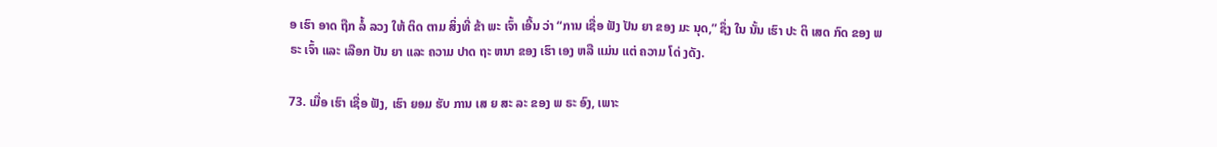ອ ເຮົາ ອາດ ຖືກ ລໍ້ ລວງ ໃຫ້ ຕິດ ຕາມ ສິ່ງທີ່ ຂ້າ ພະ ເຈົ້າ ເອີ້ນ ວ່າ “ການ ເຊື່ອ ຟັງ ປັນ ຍາ ຂອງ ມະ ນຸດ,” ຊຶ່ງ ໃນ ນັ້ນ ເຮົາ ປະ ຕິ ເສດ ກົດ ຂອງ ພ ຣະ ເຈົ້າ ແລະ ເລືອກ ປັນ ຍາ ແລະ ຄວາມ ປາດ ຖະ ຫນາ ຂອງ ເຮົາ ເອງ ຫລື ແມ່ນ ແຕ່ ຄວາມ ໂດ່ ງດັງ.

73. ເມື່ອ ເຮົາ ເຊື່ອ ຟັງ, ເຮົາ ຍອມ ຮັບ ການ ເສ ຍ ສະ ລະ ຂອງ ພ ຣະ ອົງ, ເພາະ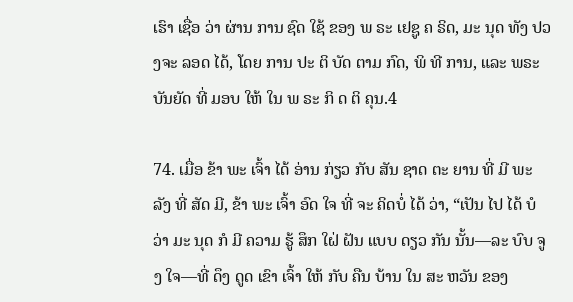ເຮົາ ເຊື່ອ ວ່າ ຜ່ານ ການ ຊົດ ໃຊ້ ຂອງ ພ ຣະ ເຢຊູ ຄ ຣິດ, ມະ ນຸດ ທັງ ປວງຈະ ລອດ ໄດ້, ໂດຍ ການ ປະ ຕິ ບັດ ຕາມ ກົດ, ພິ ທີ ການ, ແລະ ພຣະບັນຍັດ ທີ່ ມອບ ໃຫ້ ໃນ ພ ຣະ ກິ ດ ຕິ ຄຸນ.4

74. ເມື່ອ ຂ້າ ພະ ເຈົ້າ ໄດ້ ອ່ານ ກ່ຽວ ກັບ ສັນ ຊາດ ຕະ ຍານ ທີ່ ມີ ພະ ລັງ ທີ່ ສັດ ມີ, ຂ້າ ພະ ເຈົ້າ ອົດ ໃຈ ທີ່ ຈະ ຄິດບໍ່ ໄດ້ ວ່າ, “ເປັນ ໄປ ໄດ້ ບໍ ວ່າ ມະ ນຸດ ກໍ ມີ ຄວາມ ຮູ້ ສຶກ ໃຝ່ ຝັນ ແບບ ດຽວ ກັນ ນັ້ນ—ລະ ບົບ ຈູງ ໃຈ—ທີ່ ດຶງ ດູດ ເຂົາ ເຈົ້າ ໃຫ້ ກັບ ຄືນ ບ້ານ ໃນ ສະ ຫວັນ ຂອງ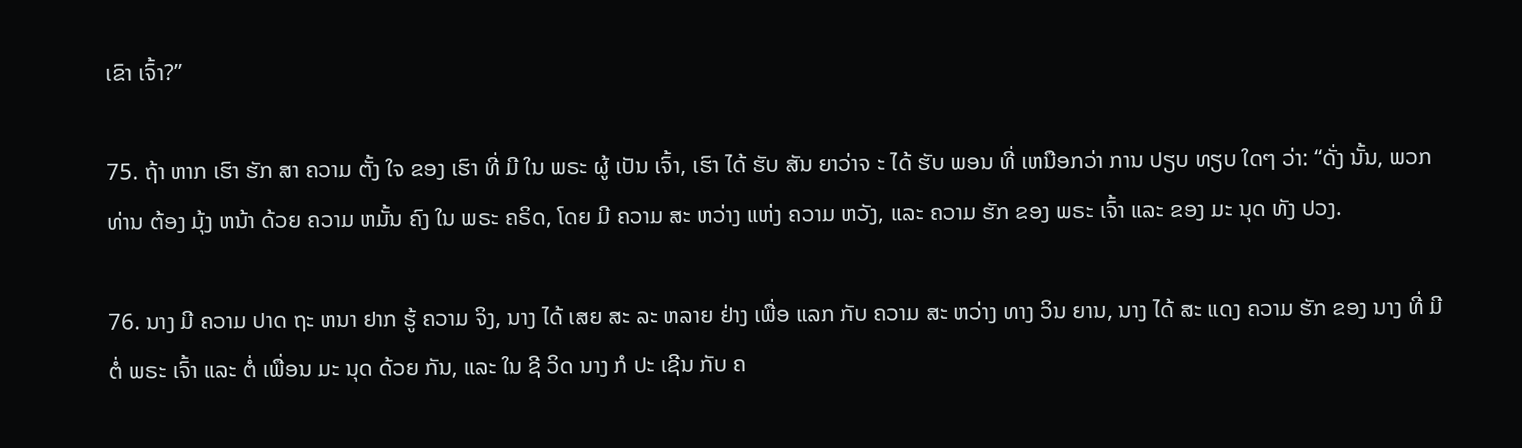ເຂົາ ເຈົ້າ?”

75. ຖ້າ ຫາກ ເຮົາ ຮັກ ສາ ຄວາມ ຕັ້ງ ໃຈ ຂອງ ເຮົາ ທີ່ ມີ ໃນ ພຣະ ຜູ້ ເປັນ ເຈົ້າ, ເຮົາ ໄດ້ ຮັບ ສັນ ຍາວ່າຈ ະ ໄດ້ ຮັບ ພອນ ທີ່ ເຫນືອກວ່າ ການ ປຽບ ທຽບ ໃດໆ ວ່າ: “ດັ່ງ ນັ້ນ, ພວກ ທ່ານ ຕ້ອງ ມຸ້ງ ຫນ້າ ດ້ວຍ ຄວາມ ຫມັ້ນ ຄົງ ໃນ ພຣະ ຄຣິດ, ໂດຍ ມີ ຄວາມ ສະ ຫວ່າງ ແຫ່ງ ຄວາມ ຫວັງ, ແລະ ຄວາມ ຮັກ ຂອງ ພຣະ ເຈົ້າ ແລະ ຂອງ ມະ ນຸດ ທັງ ປວງ.

76. ນາງ ມີ ຄວາມ ປາດ ຖະ ຫນາ ຢາກ ຮູ້ ຄວາມ ຈິງ, ນາງ ໄດ້ ເສຍ ສະ ລະ ຫລາຍ ຢ່າງ ເພື່ອ ແລກ ກັບ ຄວາມ ສະ ຫວ່າງ ທາງ ວິນ ຍານ, ນາງ ໄດ້ ສະ ແດງ ຄວາມ ຮັກ ຂອງ ນາງ ທີ່ ມີ ຕໍ່ ພຣະ ເຈົ້າ ແລະ ຕໍ່ ເພື່ອນ ມະ ນຸດ ດ້ວຍ ກັນ, ແລະ ໃນ ຊີ ວິດ ນາງ ກໍ ປະ ເຊີນ ກັບ ຄ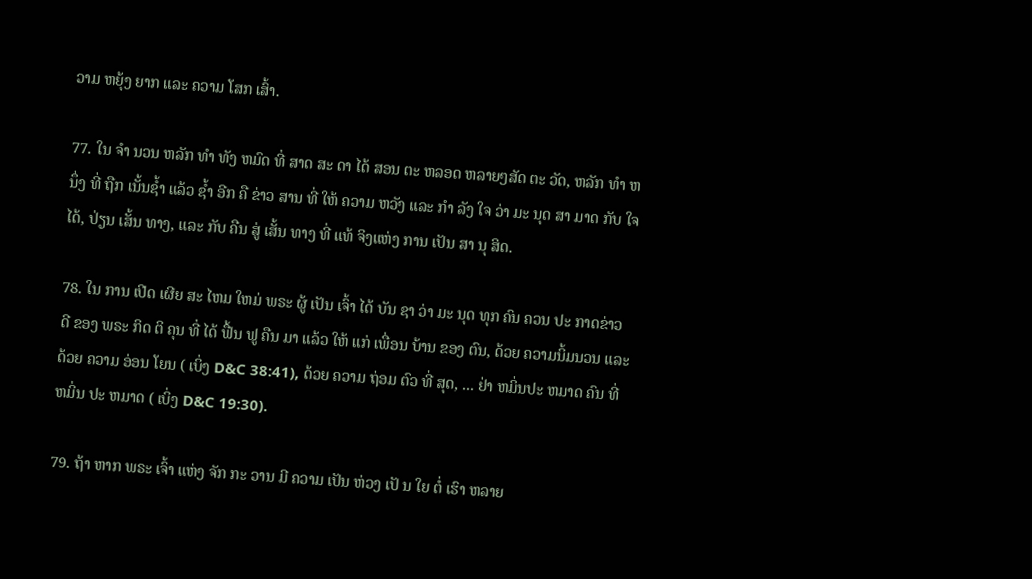ວາມ ຫຍຸ້ງ ຍາກ ແລະ ຄວາມ ໂສກ ເສົ້າ.

77. ໃນ ຈໍາ ນວນ ຫລັກ ທໍາ ທັງ ຫມົດ ທີ່ ສາດ ສະ ດາ ໄດ້ ສອນ ຕະ ຫລອດ ຫລາຍໆສັດ ຕະ ວັດ, ຫລັກ ທໍາ ຫນຶ່ງ ທີ່ ຖືກ ເນັ້ນຊ້ຳ ແລ້ວ ຊ້ຳ ອີກ ຄື ຂ່າວ ສານ ທີ່ ໃຫ້ ຄວາມ ຫວັງ ແລະ ກໍາ ລັງ ໃຈ ວ່າ ມະ ນຸດ ສາ ມາດ ກັບ ໃຈ ໄດ້, ປ່ຽນ ເສັ້ນ ທາງ, ແລະ ກັບ ຄືນ ສູ່ ເສັ້ນ ທາງ ທີ່ ແທ້ ຈິງແຫ່ງ ການ ເປັນ ສາ ນຸ ສິດ.

78. ໃນ ການ ເປີດ ເຜີຍ ສະ ໄຫມ ໃຫມ່ ພຣະ ຜູ້ ເປັນ ເຈົ້າ ໄດ້ ບັນ ຊາ ວ່າ ມະ ນຸດ ທຸກ ຄົນ ຄວນ ປະ ກາດຂ່າວ ດີ ຂອງ ພຣະ ກິດ ຕິ ຄຸນ ທີ່ ໄດ້ ຟື້ນ ຟູ ຄືນ ມາ ແລ້ວ ໃຫ້ ແກ່ ເພື່ອນ ບ້ານ ຂອງ ຕົນ, ດ້ວຍ ຄວາມນິ້ມນວນ ແລະ ດ້ວຍ ຄວາມ ອ່ອນ ໂຍນ ( ເບິ່ງ D&C 38:41), ດ້ວຍ ຄວາມ ຖ່ອມ ຕົວ ທີ່ ສຸດ, ... ຢ່າ ຫມິ່ນປະ ຫມາດ ຄົນ ທີ່ ຫມິ່ນ ປະ ຫມາດ ( ເບິ່ງ D&C 19:30).

79. ຖ້າ ຫາກ ພຣະ ເຈົ້າ ແຫ່ງ ຈັກ ກະ ວານ ມີ ຄວາມ ເປັນ ຫ່ວງ ເປັ ນ ໃຍ ຕໍ່ ເຮົາ ຫລາຍ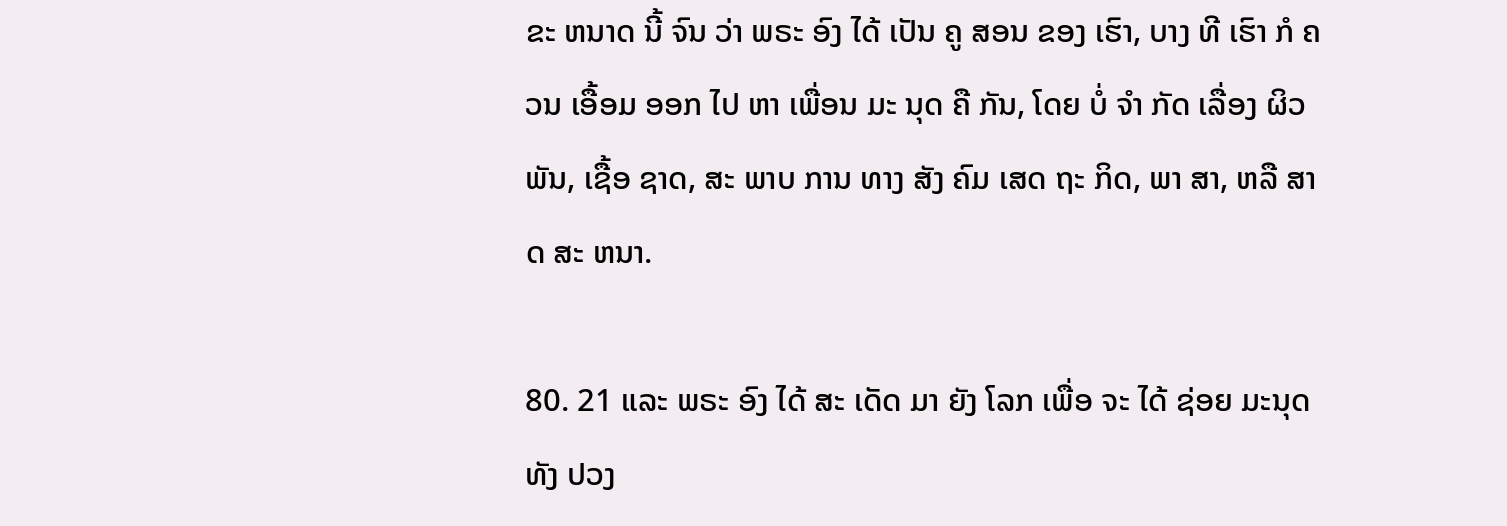ຂະ ຫນາດ ນີ້ ຈົນ ວ່າ ພຣະ ອົງ ໄດ້ ເປັນ ຄູ ສອນ ຂອງ ເຮົາ, ບາງ ທີ ເຮົາ ກໍ ຄວນ ເອື້ອມ ອອກ ໄປ ຫາ ເພື່ອນ ມະ ນຸດ ຄື ກັນ, ໂດຍ ບໍ່ ຈໍາ ກັດ ເລື່ອງ ຜິວ ພັນ, ເຊື້ອ ຊາດ, ສະ ພາບ ການ ທາງ ສັງ ຄົມ ເສດ ຖະ ກິດ, ພາ ສາ, ຫລື ສາດ ສະ ຫນາ.

80. 21 ແລະ ພຣະ ອົງ ໄດ້ ສະ ເດັດ ມາ ຍັງ ໂລກ ເພື່ອ ຈະ ໄດ້ ຊ່ອຍ ມະນຸດ ທັງ ປວງ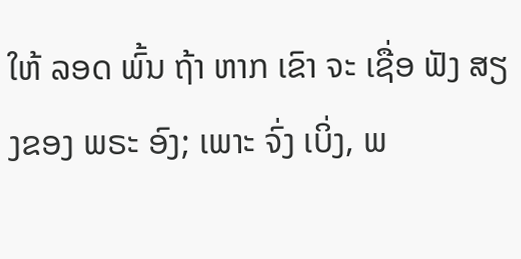ໃຫ້ ລອດ ພົ້ນ ຖ້າ ຫາກ ເຂົາ ຈະ ເຊື່ອ ຟັງ ສຽງຂອງ ພຣະ ອົງ; ເພາະ ຈົ່ງ ເບິ່ງ, ພ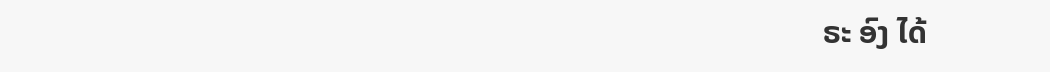ຣະ ອົງ ໄດ້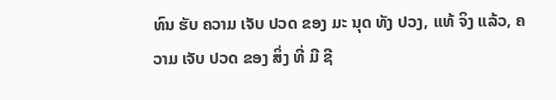ທົນ ຮັບ ຄວາມ ເຈັບ ປວດ ຂອງ ມະ ນຸດ ທັງ ປວງ, ແທ້ ຈິງ ແລ້ວ, ຄວາມ ເຈັບ ປວດ ຂອງ ສິ່ງ ທີ່ ມີ ຊີ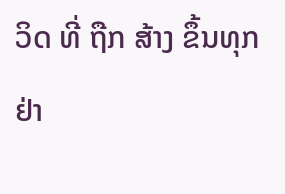ວິດ ທີ່ ຖືກ ສ້າງ ຂຶ້ນທຸກ ຢ່າ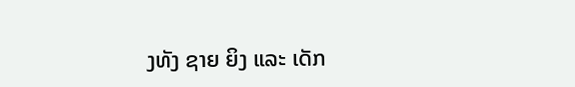ງທັງ ຊາຍ ຍິງ ແລະ ເດັກ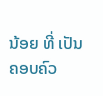ນ້ອຍ ທີ່ ເປັນ ຄອບຄົວ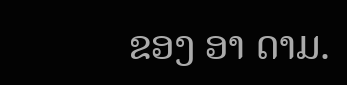ຂອງ ອາ ດາມ.